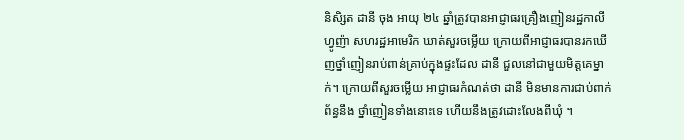និសិ្សត ដានី ចុង អាយុ ២៤ ឆ្នាំត្រូវបានអាជ្ញាធរគ្រឿងញៀនរដ្ឋកាលីហ្វូញ៉ា សហរដ្ឋអាមេរិក ឃាត់សួរចម្លើយ ក្រោយពីអាជ្ញាធរបានរកឃើញថ្នាំញៀនរាប់ពាន់គ្រាប់ក្នុងផ្ទះដែល ដានី ជួលនៅជាមួយមិត្តគេម្នាក់។ ក្រោយពីសួរចម្លើយ អាជ្ញាធរកំណត់ថា ដានី មិនមានការជាប់ពាក់ព័ន្ធនឹង ថ្នាំញៀនទាំងនោះទេ ហើយនឹងត្រូវដោះលែងពីឃុំ ។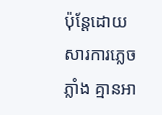ប៉ុន្ដែដោយសារការភ្លេចភ្លាំង គ្មានអា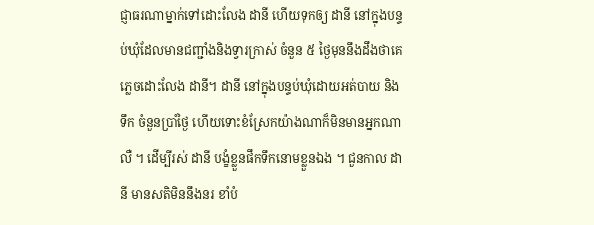ជ្ញាធរណាម្នាក់ទៅដោះលែង ដានី ហើយទុកឲ្យ ដានី នៅក្នុងបន្ទប់ឃុំដែលមានជញ្ជាំងនិងទ្វារក្រាស់ ចំនួន ៥ ថ្ងៃមុននឹងដឹងថាគេភ្លេចដោះលែង ដានី។ ដានី នៅក្នុងបន្ទប់ឃុំដោយអត់បាយ និង ទឹក ចំនួនប្រាំថ្ងៃ ហើយទោះខំស្រែកយ៉ាងណាក៏មិនមានអ្នកណាលឺ ។ ដើម្បីរស់ ដានី បង្ខំខ្លួនផឹកទឹកនោមខ្លួនឯង ។ ជួនកាល ដានី មានសតិមិននឹងនរ ខាំបំ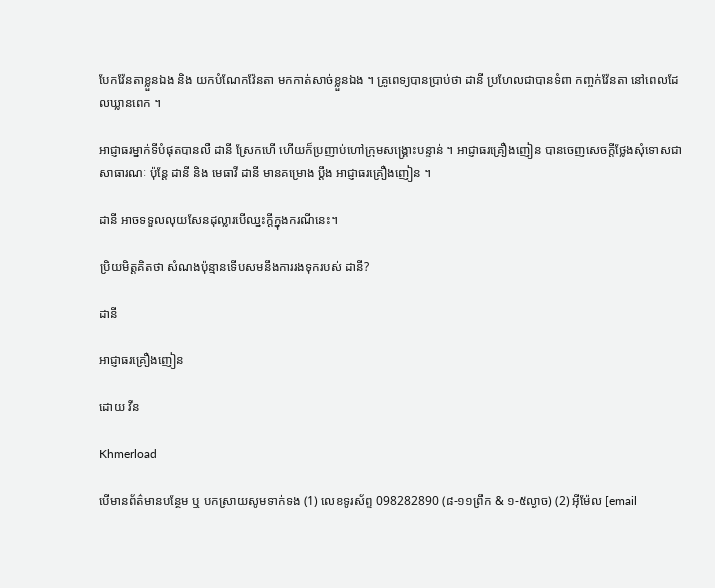បែកវ៉ែនតាខ្លួនឯង និង យកបំណែកវ៉ែនតា មកកាត់សាច់ខ្លួនឯង ។ គ្រូពេទ្យបានប្រាប់ថា ដានី ប្រហែលជាបានទំពា កញ្ចក់វ៉ែនតា នៅពេលដែលឃ្លានពេក ។

អាជ្ញាធរម្នាក់ទីបំផុតបានលឺ ដានី ស្រែកហើ ហើយក៏ប្រញាប់ហៅក្រុមសង្គ្រោះបន្ទាន់ ។ អាជ្ញាធរគ្រឿងញៀន បានចេញសេចក្ដីថ្លែងសុំទោសជាសាធារណៈ ប៉ុន្ដែ ដានី និង មេធាវី ដានី មានគម្រោង ប្ដឹង អាជ្ញាធរគ្រឿងញៀន ។

ដានី អាចទទួលលុយសែនដុល្លារបើឈ្នះក្ដីក្នុងករណីនេះ។

ប្រិយមិត្តគិតថា សំណងប៉ុន្មានទើបសមនឹងការរងទុករបស់ ដានី?

ដានី

អាជ្ញាធរគ្រឿងញៀន

ដោយ វីន

Khmerload

បើមានព័ត៌មានបន្ថែម ឬ បកស្រាយសូមទាក់ទង (1) លេខទូរស័ព្ទ 098282890 (៨-១១ព្រឹក & ១-៥ល្ងាច) (2) អ៊ីម៉ែល [email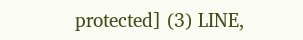protected] (3) LINE,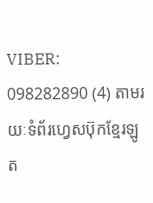VIBER: 098282890 (4) តាមរយៈទំព័រហ្វេសប៊ុកខ្មែរឡូត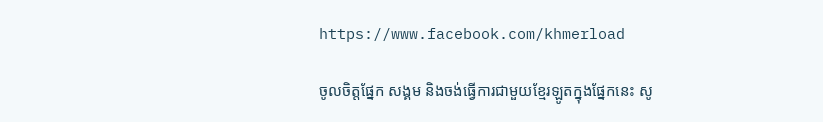https://www.facebook.com/khmerload

ចូលចិត្តផ្នែក សង្គម និងចង់ធ្វើការជាមួយខ្មែរឡូតក្នុងផ្នែកនេះ សូ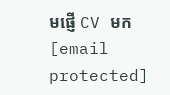មផ្ញើ CV មក [email protected]